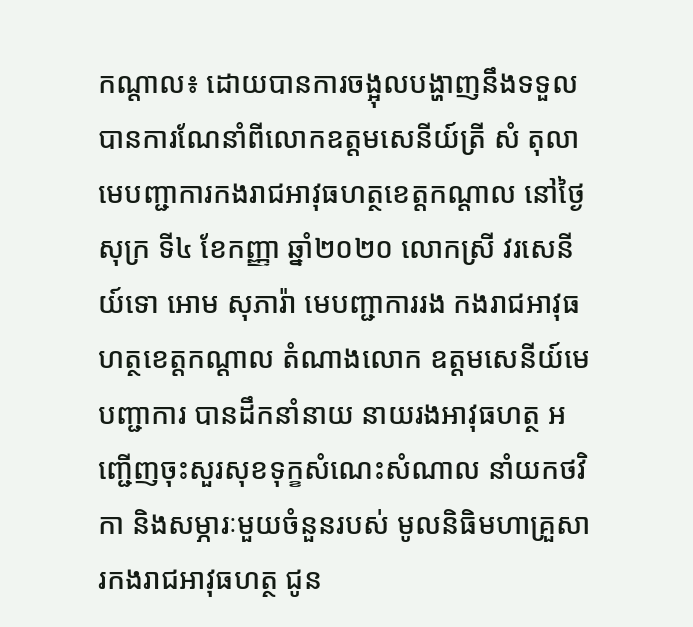កណ្តាល៖ ដោយបានការចង្អុលបង្ហាញនឹងទទួលបានការណែនាំពីលោកឧត្តមសេនីយ៍ត្រី សំ តុលា មេបញ្ជាការកងរាជអាវុធហត្ថខេត្តកណ្ដាល នៅថ្ងៃសុក្រ ទី៤ ខែកញ្ញា ឆ្នាំ២០២០ លោកស្រី វរសេនីយ៍ទោ អោម សុភារ៉ា មេបញ្ជាការរង កងរាជអាវុធហត្ថខេត្តកណ្តាល តំណាងលោក ឧត្តមសេនីយ៍មេបញ្ជាការ បានដឹកនាំនាយ នាយរងអាវុធហត្ថ អញ្ជើញចុះសួរសុខទុក្ខសំណេះសំណាល នាំយកថវិកា និងសម្ភារៈមួយចំនួនរបស់ មូលនិធិមហាគ្រួសារកងរាជអាវុធហត្ថ ជូន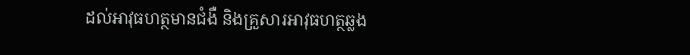ដល់អាវុធហត្ថមានជំងឺ និងគ្រួសារអាវុធហត្ថឆ្លង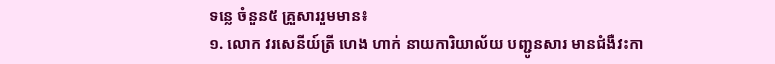ទន្លេ ចំនួន៥ គ្រួសាររួមមាន៖
១. លោក វរសេនីយ៍ត្រី ហេង ហាក់ នាយការិយាល័យ បញ្ជូនសារ មានជំងឺវះកា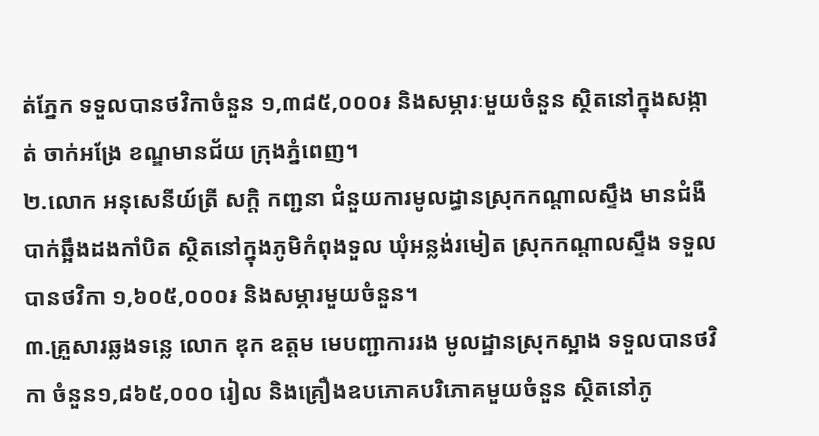ត់ភ្នែក ទទួលបានថវិកាចំនួន ១,៣៨៥,០០០៛ និងសម្ភារៈមួយចំនួន ស្ថិតនៅក្នុងសង្កាត់ ចាក់អង្រែ ខណ្ឌមានជ័យ ក្រុងភ្នំពេញ។
២.លោក អនុសេនីយ៍ត្រី សក្តិ កញ្ជនា ជំនួយការមូលដ្ធានស្រុកកណ្ដាលស្ទឹង មានជំងឺបាក់ឆ្អឹងដងកាំបិត ស្ថិតនៅក្នុងភូមិកំពុងទួល ឃុំអន្លង់រមៀត ស្រុកកណ្ដាលស្ទឹង ទទួលបានថវិកា ១,៦០៥,០០០៛ និងសម្ភារមួយចំនួន។
៣.គ្រួសារឆ្លងទន្លេ លោក ឌុក ឧត្តម មេបញ្ជាការរង មូលដ្ឋានស្រុកស្អាង ទទួលបានថវិកា ចំនួន១,៨៦៥,០០០ រៀល និងគ្រឿងឧបភោគបរិភោគមួយចំនួន ស្ថិតនៅភូ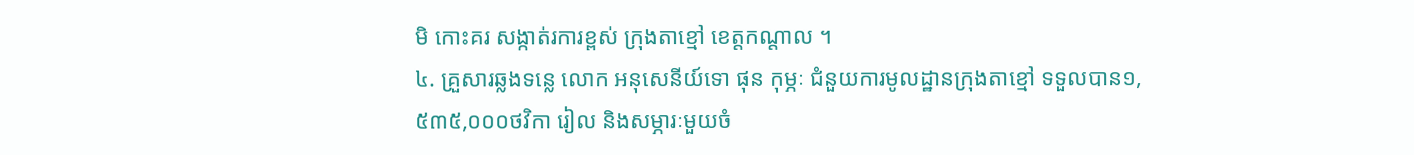មិ កោះគរ សង្កាត់រការខ្ពស់ ក្រុងតាខ្មៅ ខេត្តកណ្តាល ។
៤. គ្រួសារឆ្លងទន្លេ លោក អនុសេនីយ៍ទោ ផុន កុម្ភៈ ជំនួយការមូលដ្ឋានក្រុងតាខ្មៅ ទទួលបាន១,៥៣៥,០០០ថវិកា រៀល និងសម្ភារៈមួយចំ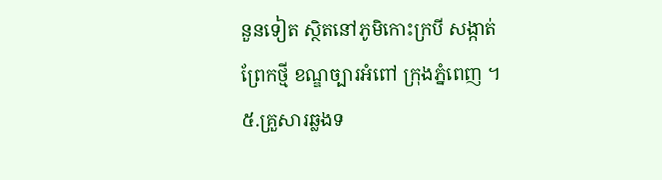នួនទៀត ស្ថិតនៅភូមិកោះក្របី សង្កាត់ព្រែកថ្មី ខណ្ឌច្បារអំពៅ ក្រុងភ្នំពេញ ។
៥.គ្រួសារឆ្លងទ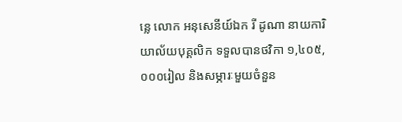ន្លេ លោក អនុសេនីយ៍ឯក រី ដូណា នាយការិយាល័យបុគ្គលិក ទទួលបានថវិកា ១,៤០៥,០០០រៀល និងសម្ភារៈមួយចំនួន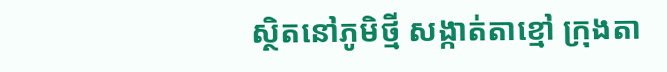ស្ថិតនៅភូមិថ្មី សង្កាត់តាខ្មៅ ក្រុងតា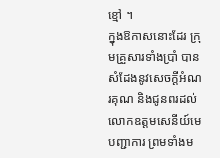ខ្មៅ ។
ក្នុងឱកាសនោះដែរ ក្រុមគ្រួសារទាំងប្រាំ បានសំដែងនូវសេចក្តីអំណរគុណ និងជូនពរដល់លោកឧត្តមសេនីយ៍មេបញ្ជាការ ព្រមទាំងម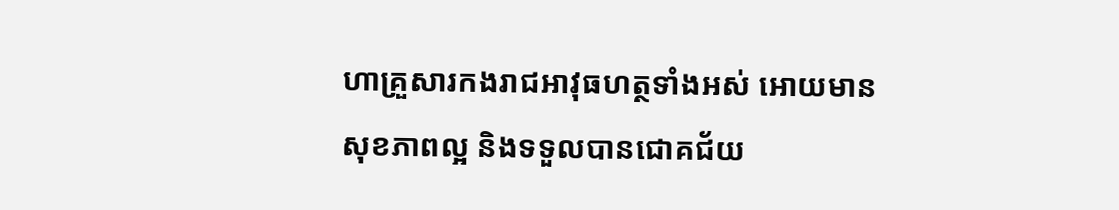ហាគ្រួសារកងរាជអាវុធហត្ថទាំងអស់ អោយមានសុខភាពល្អ និងទទួលបានជោគជ័យ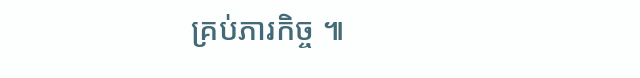គ្រប់ភារកិច្ច ៕